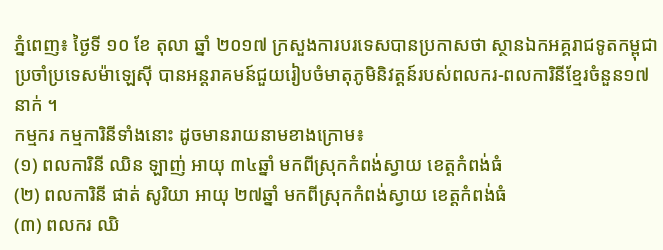ភ្នំពេញ៖ ថ្ងៃទី ១០ ខែ តុលា ឆ្នាំ ២០១៧ ក្រសួងការបរទេសបានប្រកាសថា ស្ថានឯកអគ្គរាជទូតកម្ពុជាប្រចាំប្រទេសម៉ាឡេស៊ី បានអន្តរាគមន៍ជួយរៀបចំមាតុភូមិនិវត្តន៍របស់ពលករ-ពលការិនីខ្មែរចំនួន១៧នាក់ ។
កម្មករ កម្មការិនីទាំងនោះ ដូចមានរាយនាមខាងក្រោម៖
(១) ពលការិនី ឈិន ឡាញ់ អាយុ ៣៤ឆ្នាំ មកពីស្រុកកំពង់ស្វាយ ខេត្តកំពង់ធំ
(២) ពលការិនី ផាត់ សូរិយា អាយុ ២៧ឆ្នាំ មកពីស្រុកកំពង់ស្វាយ ខេត្តកំពង់ធំ
(៣) ពលករ ឈិ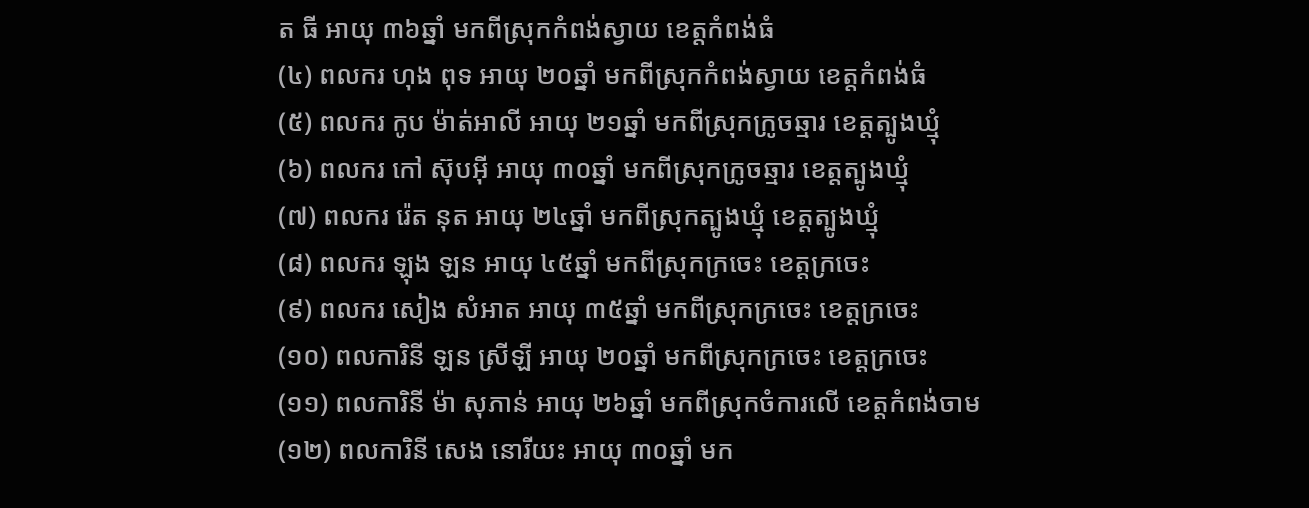ត ធី អាយុ ៣៦ឆ្នាំ មកពីស្រុកកំពង់ស្វាយ ខេត្តកំពង់ធំ
(៤) ពលករ ហុង ពុទ អាយុ ២០ឆ្នាំ មកពីស្រុកកំពង់ស្វាយ ខេត្តកំពង់ធំ
(៥) ពលករ កូប ម៉ាត់អាលី អាយុ ២១ឆ្នាំ មកពីស្រុកក្រូចឆ្មារ ខេត្តត្បូងឃ្មុំ
(៦) ពលករ កៅ ស៊ុបអ៊ី អាយុ ៣០ឆ្នាំ មកពីស្រុកក្រូចឆ្មារ ខេត្តត្បូងឃ្មុំ
(៧) ពលករ រ៉េត នុត អាយុ ២៤ឆ្នាំ មកពីស្រុកត្បូងឃ្មុំ ខេត្តត្បូងឃ្មុំ
(៨) ពលករ ឡុង ឡន អាយុ ៤៥ឆ្នាំ មកពីស្រុកក្រចេះ ខេត្តក្រចេះ
(៩) ពលករ សៀង សំអាត អាយុ ៣៥ឆ្នាំ មកពីស្រុកក្រចេះ ខេត្តក្រចេះ
(១០) ពលការិនី ឡន ស្រីឡី អាយុ ២០ឆ្នាំ មកពីស្រុកក្រចេះ ខេត្តក្រចេះ
(១១) ពលការិនី ម៉ា សុភាន់ អាយុ ២៦ឆ្នាំ មកពីស្រុកចំការលើ ខេត្តកំពង់ចាម
(១២) ពលការិនី សេង នោរីយះ អាយុ ៣០ឆ្នាំ មក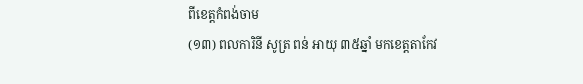ពីខេត្តកំពង់ចាម
(១៣) ពលការិនី សូត្រ ពន់ អាយុ ៣៥ឆ្នាំ មកខេត្តតាកែវ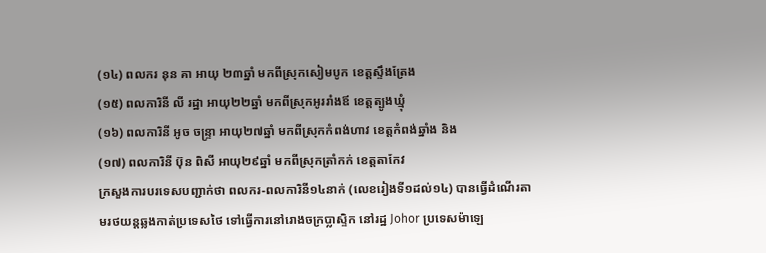(១៤) ពលករ នុន គា អាយុ ២៣ឆ្នាំ មកពីស្រុកសៀមបូក ខេត្តស្ទឹងត្រែង
(១៥) ពលការិនី លី រដ្ឋា អាយុ២២ឆ្នាំ មកពីស្រុកអូររាំងឪ ខេត្តត្បូងឃ្មុំ
(១៦) ពលការិនី អូច ចន្ទ្រា អាយុ២៧ឆ្នាំ មកពីស្រុកកំពង់ហាវ ខេត្តកំពង់ឆ្នាំង និង
(១៧) ពលការិនី ប៊ុន ពិសី អាយុ២៩ឆ្នាំ មកពីស្រុកត្រាំកក់ ខេត្តតាកែវ
ក្រសួងការបរទេសបញ្ជាក់ថា ពលករ-ពលការិនី១៤នាក់ (លេខរៀងទី១ដល់១៤) បានធ្វើដំណើរតាមរថយន្តឆ្លងកាត់ប្រទេសថៃ ទៅធ្វើការនៅរោងចក្រប្លាស្ទិក នៅរដ្ឋ Johor ប្រទេសម៉ាឡេ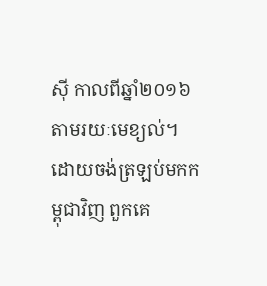ស៊ី កាលពីឆ្នាំ២០១៦ តាមរយៈមេខ្យល់។ ដោយចង់ត្រឡប់មកកម្ពុជាវិញ ពួកគេ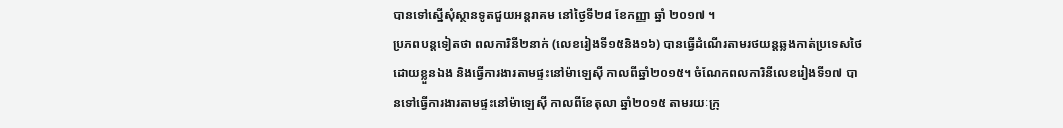បានទៅស្នើសុំស្ថានទូតជួយអន្តរាគម នៅថ្ងៃទី២៨ ខែកញ្ញា ឆ្នាំ ២០១៧ ។
ប្រភពបន្តទៀតថា ពលការិនី២នាក់ (លេខរៀងទី១៥និង១៦) បានធ្វើដំណើរតាមរថយន្តឆ្លងកាត់ប្រទេសថៃដោយខ្លួនឯង និងធ្វើការងារតាមផ្ទះនៅម៉ាឡេស៊ី កាលពីឆ្នាំ២០១៥។ ចំណែកពលការិនីលេខរៀងទី១៧ បានទៅធ្វើការងារតាមផ្ទះនៅម៉ាឡេស៊ី កាលពីខែតុលា ឆ្នាំ២០១៥ តាមរយៈក្រុ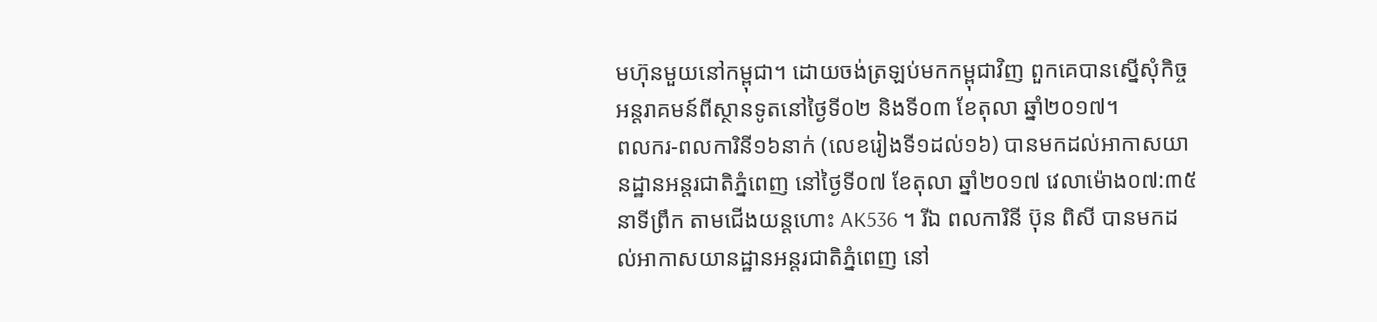មហ៊ុនមួយនៅកម្ពុជា។ ដោយចង់ត្រឡប់មកកម្ពុជាវិញ ពួកគេបានស្នើសុំកិច្ចអន្តរាគមន៍ពីស្ថានទូតនៅថ្ងៃទី០២ និងទី០៣ ខែតុលា ឆ្នាំ២០១៧។
ពលករ-ពលការិនី១៦នាក់ (លេខរៀងទី១ដល់១៦) បានមកដល់អាកាសយានដ្ឋានអន្តរជាតិភ្នំពេញ នៅថ្ងៃទី០៧ ខែតុលា ឆ្នាំ២០១៧ វេលាម៉ោង០៧:៣៥នាទីព្រឹក តាមជើងយន្តហោះ AK536 ។ រីឯ ពលការិនី ប៊ុន ពិសី បានមកដល់អាកាសយានដ្ឋានអន្តរជាតិភ្នំពេញ នៅ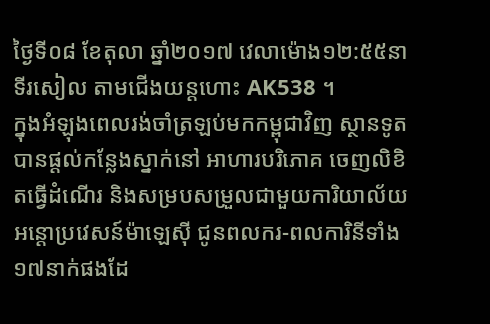ថ្ងៃទី០៨ ខែតុលា ឆ្នាំ២០១៧ វេលាម៉ោង១២:៥៥នាទីរសៀល តាមជើងយន្តហោះ AK538 ។
ក្នុងអំឡុងពេលរង់ចាំត្រឡប់មកកម្ពុជាវិញ ស្ថានទូតបានផ្តល់កន្លែងស្នាក់នៅ អាហារបរិភោគ ចេញលិខិតធ្វើដំណើរ និងសម្របសម្រួលជាមួយការិយាល័យអន្តោប្រវេសន៍ម៉ាឡេស៊ី ជូនពលករ-ពលការិនីទាំង១៧នាក់ផងដែ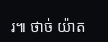រ៕ ថាច់ យ៉ាត